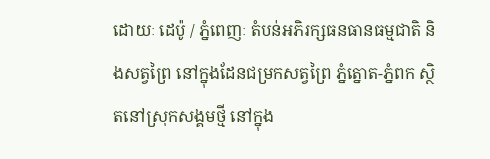ដោយៈ ដេប៉ូ / ភ្នំពេញៈ តំបន់អភិរក្សធនធានធម្មជាតិ និងសត្វព្រៃ នៅក្នុងដែនជម្រកសត្វព្រៃ ភ្នំត្នោត-ភ្នំពក ស្ថិតនៅស្រុកសង្គមថ្មី នៅក្នុង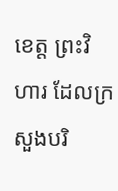ខេត្ត ព្រះវិហារ ដែលក្រសួងបរិ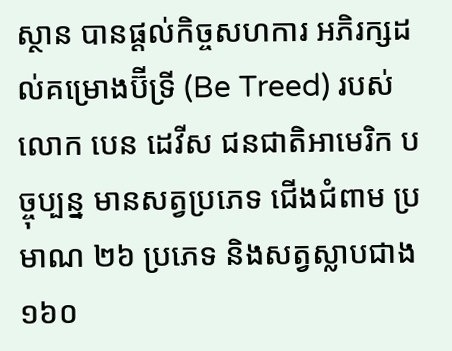ស្ថាន បានផ្តល់កិច្ចសហការ អភិរក្សដល់គម្រោងប៊ីទ្រី (Be Treed) របស់លោក បេន ដេវីស ជនជាតិអាមេរិក បច្ចុប្បន្ន មានសត្វប្រភេទ ជើងជំពាម ប្រមាណ ២៦ ប្រភេទ និងសត្វស្លាបជាង ១៦០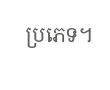ប្រភេទ។